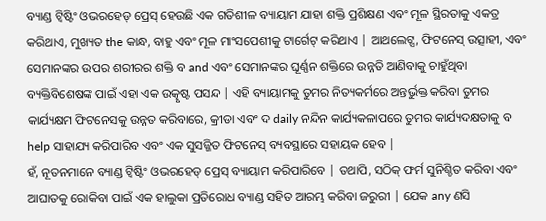ବ୍ୟାଣ୍ଡ ଟ୍ୱିଷ୍ଟିଂ ଓଭରହେଡ୍ ପ୍ରେସ୍ ହେଉଛି ଏକ ଗତିଶୀଳ ବ୍ୟାୟାମ ଯାହା ଶକ୍ତି ପ୍ରଶିକ୍ଷଣ ଏବଂ ମୂଳ ସ୍ଥିରତାକୁ ଏକତ୍ର କରିଥାଏ, ମୁଖ୍ୟତ the କାନ୍ଧ, ବାହୁ ଏବଂ ମୂଳ ମାଂସପେଶୀକୁ ଟାର୍ଗେଟ୍ କରିଥାଏ | ଆଥଲେଟ୍ସ, ଫିଟନେସ୍ ଉତ୍ସାହୀ, ଏବଂ ସେମାନଙ୍କର ଉପର ଶରୀରର ଶକ୍ତି ବ and ଏବଂ ସେମାନଙ୍କର ଘୂର୍ଣ୍ଣନ ଶକ୍ତିରେ ଉନ୍ନତି ଆଣିବାକୁ ଚାହୁଁଥିବା ବ୍ୟକ୍ତିବିଶେଷଙ୍କ ପାଇଁ ଏହା ଏକ ଉତ୍କୃଷ୍ଟ ପସନ୍ଦ | ଏହି ବ୍ୟାୟାମକୁ ତୁମର ନିତ୍ୟକର୍ମରେ ଅନ୍ତର୍ଭୁକ୍ତ କରିବା ତୁମର କାର୍ଯ୍ୟକ୍ଷମ ଫିଟନେସକୁ ଉନ୍ନତ କରିବାରେ, କ୍ରୀଡା ଏବଂ ଦ daily ନନ୍ଦିନ କାର୍ଯ୍ୟକଳାପରେ ତୁମର କାର୍ଯ୍ୟଦକ୍ଷତାକୁ ବ help ସାହାଯ୍ୟ କରିପାରିବ ଏବଂ ଏକ ସୁସଜ୍ଜିତ ଫିଟନେସ୍ ବ୍ୟବସ୍ଥାରେ ସହାୟକ ହେବ |
ହଁ, ନୂତନମାନେ ବ୍ୟାଣ୍ଡ ଟ୍ୱିଷ୍ଟିଂ ଓଭରହେଡ୍ ପ୍ରେସ୍ ବ୍ୟାୟାମ କରିପାରିବେ | ତଥାପି, ସଠିକ୍ ଫର୍ମ ସୁନିଶ୍ଚିତ କରିବା ଏବଂ ଆଘାତକୁ ରୋକିବା ପାଇଁ ଏକ ହାଲୁକା ପ୍ରତିରୋଧ ବ୍ୟାଣ୍ଡ ସହିତ ଆରମ୍ଭ କରିବା ଜରୁରୀ | ଯେକ any ଣସି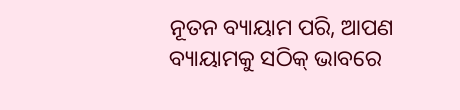ନୂତନ ବ୍ୟାୟାମ ପରି, ଆପଣ ବ୍ୟାୟାମକୁ ସଠିକ୍ ଭାବରେ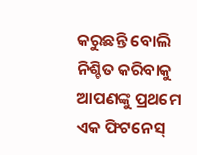କରୁଛନ୍ତି ବୋଲି ନିଶ୍ଚିତ କରିବାକୁ ଆପଣଙ୍କୁ ପ୍ରଥମେ ଏକ ଫିଟନେସ୍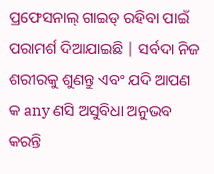ପ୍ରଫେସନାଲ୍ ଗାଇଡ୍ ରହିବା ପାଇଁ ପରାମର୍ଶ ଦିଆଯାଇଛି | ସର୍ବଦା ନିଜ ଶରୀରକୁ ଶୁଣନ୍ତୁ ଏବଂ ଯଦି ଆପଣ କ any ଣସି ଅସୁବିଧା ଅନୁଭବ କରନ୍ତି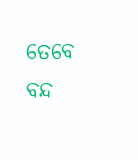ତେବେ ବନ୍ଦ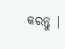କରନ୍ତୁ |